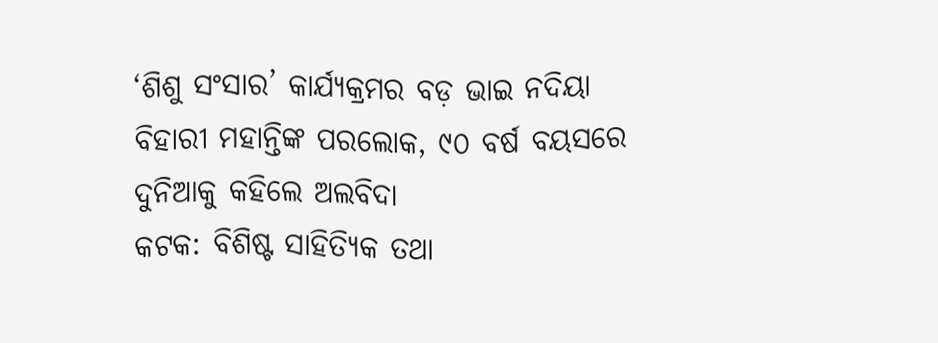‘ଶିଶୁ ସଂସାର’ କାର୍ଯ୍ୟକ୍ରମର ବଡ଼ ଭାଇ ନଦିୟା ବିହାରୀ ମହାନ୍ତିଙ୍କ ପରଲୋକ, ୯୦ ବର୍ଷ ବୟସରେ ଦୁନିଆକୁ କହିଲେ ଅଲବିଦା
କଟକ: ବିଶିଷ୍ଟ ସାହିତ୍ୟିକ ତଥା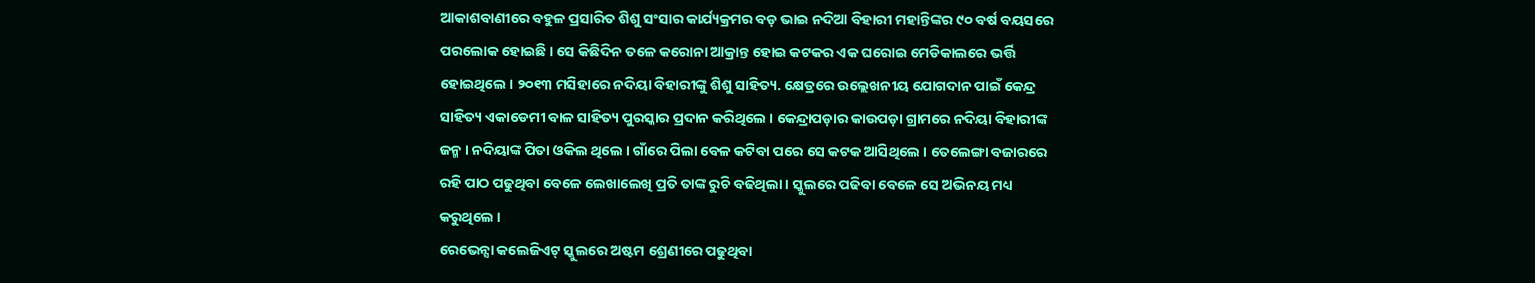ଆକାଶବାଣୀରେ ବହୁଳ ପ୍ରସାରିତ ଶିଶୁ ସଂସାର କାର୍ଯ୍ୟକ୍ରମର ବଡ଼ ଭାଇ ନଦିଆ ବିହାରୀ ମହାନ୍ତିଙ୍କର ୯୦ ବର୍ଷ ବୟସରେ ପରଲୋକ ହୋଇଛି । ସେ କିଛିଦିନ ତଳେ କରୋନା ଆକ୍ରାନ୍ତ ହୋଇ କଟକର ଏକ ଘରୋଇ ମେଡିକାଲରେ ଭର୍ତ୍ତି ହୋଇଥିଲେ । ୨୦୧୩ ମସିହାରେ ନଦିୟା ବିହାରୀଙ୍କୁ ଶିଶୁ ସାହିତ୍ୟ. କ୍ଷେତ୍ରରେ ଉଲ୍ଲେଖନୀୟ ଯୋଗଦାନ ପାଇଁ କେନ୍ଦ୍ର ସାହିତ୍ୟ ଏକାଡେମୀ ବାଳ ସାହିତ୍ୟ ପୁରସ୍କାର ପ୍ରଦାନ କରିଥିଲେ । କେନ୍ଦ୍ରାପଡ଼ାର କାଉପଡ଼ା ଗ୍ରାମରେ ନଦିୟା ବିହାରୀଙ୍କ ଜନ୍ମ । ନଦିୟାଙ୍କ ପିତା ଓକିଲ ଥିଲେ । ଗାଁରେ ପିଲା ବେଳ କଟିବା ପରେ ସେ କଟକ ଆସିଥିଲେ । ତେଲେଙ୍ଗା ବଜାରରେ ରହି ପାଠ ପଢୁଥିବା ବେଳେ ଲେଖାଲେଖି ପ୍ରତି ତାଙ୍କ ରୁଚି ବଢିଥିଲା । ସ୍କୁଲରେ ପଢିବା ବେଳେ ସେ ଅଭିନୟ ମଧ୍ୟ କରୁଥିଲେ ।
ରେଭେନ୍ସା କଲେଜିଏଟ୍ ସ୍କୁଲରେ ଅଷ୍ଟମ ଶ୍ରେଣୀରେ ପଢୁଥିବା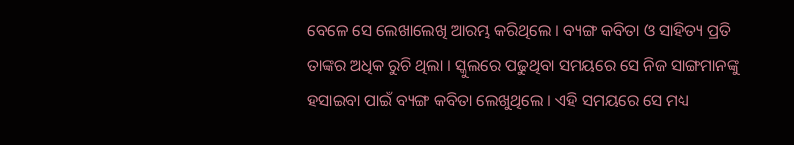ବେଳେ ସେ ଲେଖାଲେଖି ଆରମ୍ଭ କରିଥିଲେ । ବ୍ୟଙ୍ଗ କବିତା ଓ ସାହିତ୍ୟ ପ୍ରତି ତାଙ୍କର ଅଧିକ ରୁଚି ଥିଲା । ସ୍କୁଲରେ ପଢୁଥିବା ସମୟରେ ସେ ନିଜ ସାଙ୍ଗମାନଙ୍କୁ ହସାଇବା ପାଇଁ ବ୍ୟଙ୍ଗ କବିତା ଲେଖୁଥିଲେ । ଏହି ସମୟରେ ସେ ମଧ୍ୟ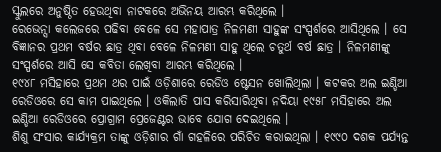ସ୍କୁଲରେ ଅନୁଷ୍ଠିତ ହେଉଥିବା ନାଟକରେ ଅଭିନୟ ଆରମ୍ଭ କରିଥିଲେ ।
ରେଭେନ୍ସା କଲେଜରେ ପଢିବା ବେଳେ ସେ ମହାପାତ୍ର ନିଳମଣୀ ସାହୁଙ୍କ ସଂସ୍ପର୍ଶରେ ଆସିଥିଲେ । ସେ ବିଜ୍ଞାନର ପ୍ରଥମ ବର୍ଷର ଛାତ୍ର ଥିବା ବେଳେ ନିଳମଣୀ ସାହୁ ଥିଲେ ଚତୁର୍ଥ ବର୍ଷ ଛାତ୍ର । ନିଳମଣୀଙ୍କୁ ସଂସ୍ପର୍ଶରେ ଆସି ସେ କବିତା ଲେଖିବା ଆରମ୍ଭ କରିଥିଲେ ।
୧୯୪୮ ମସିହାରେ ପ୍ରଥମ ଥର ପାଇଁ ଓଡ଼ିଶାରେ ରେଡିଓ ଷ୍ଟେସନ ଖୋଲିଥିଲା । କଟକର ଅଲ ଇଣ୍ଡିଆ ରେଡିଓରେ ସେ କାମ ପାଇଥିଲେ । ଓକିଲାତି ପାସ କରିସାରିଥିବା ନଦିୟା ୧୯୫୮ ମସିହାରେ ଅଲ ଇଣ୍ଡିଆ ରେଡିଓରେ ପ୍ରୋଗ୍ରାମ ପ୍ରେଜେଣ୍ଟର ଭାବେ ଯୋଗ ଦେଇଥିଲେ ।
ଶିଶୁ ସଂସାର କାର୍ଯ୍ୟକ୍ରମ ତାଙ୍କୁ ଓଡ଼ିଶାର ଗାଁ ଗହଳିରେ ପରିଚିତ କରାଇଥିଲା । ୧୯୯୦ ଦଶକ ପର୍ଯ୍ୟନ୍ତ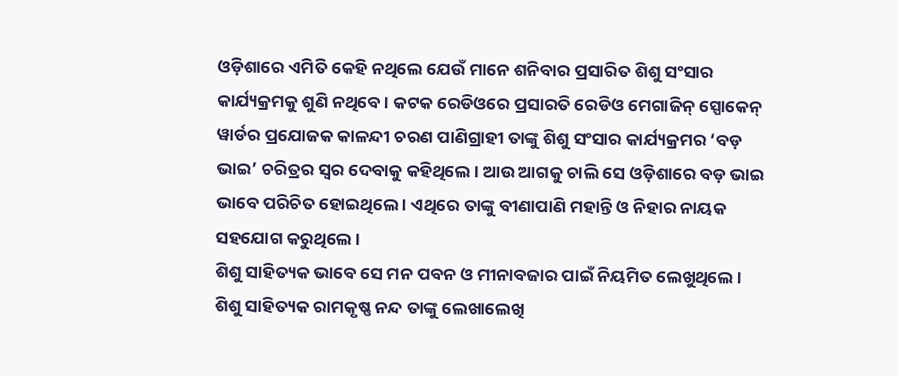ଓଡ଼ିଶାରେ ଏମିତି କେହି ନଥିଲେ ଯେଉଁ ମାନେ ଶନିବାର ପ୍ରସାରିତ ଶିଶୁ ସଂସାର କାର୍ଯ୍ୟକ୍ରମକୁ ଶୁଣି ନଥିବେ । କଟକ ରେଡିଓରେ ପ୍ରସାରତି ରେଡିଓ ମେଗାଜିନ୍ ସ୍ପୋକେନ୍ ୱାର୍ଡର ପ୍ରଯୋଜକ କାଳନ୍ଦୀ ଚରଣ ପାଣିଗ୍ରାହୀ ତାଙ୍କୁ ଶିଶୁ ସଂସାର କାର୍ଯ୍ୟକ୍ରମର ‘ବଡ଼ ଭାଇ’ ଚରିତ୍ରର ସ୍ୱର ଦେବାକୁ କହିଥିଲେ । ଆଉ ଆଗକୁ ଚାଲି ସେ ଓଡ଼ିଶାରେ ବଡ଼ ଭାଇ ଭାବେ ପରିଚିତ ହୋଇଥିଲେ । ଏଥିରେ ତାଙ୍କୁ ବୀଣାପାଣି ମହାନ୍ତି ଓ ନିହାର ନାୟକ ସହଯୋଗ କରୁଥିଲେ ।
ଶିଶୁ ସାହିତ୍ୟକ ଭାବେ ସେ ମନ ପବନ ଓ ମୀନାବଜାର ପାଇଁ ନିୟମିତ ଲେଖୁଥିଲେ । ଶିଶୁ ସାହିତ୍ୟକ ରାମକୃଷ୍ଣ ନନ୍ଦ ତାଙ୍କୁ ଲେଖାଲେଖି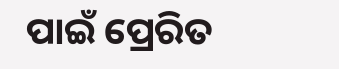ପାଇଁ ପ୍ରେରିତ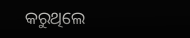କରୁଥିଲେ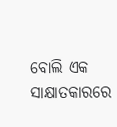ବୋଲି ଏକ ସାକ୍ଷାତକାରରେ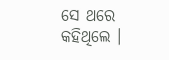ସେ ଥରେ କହିଥିଲେ ।